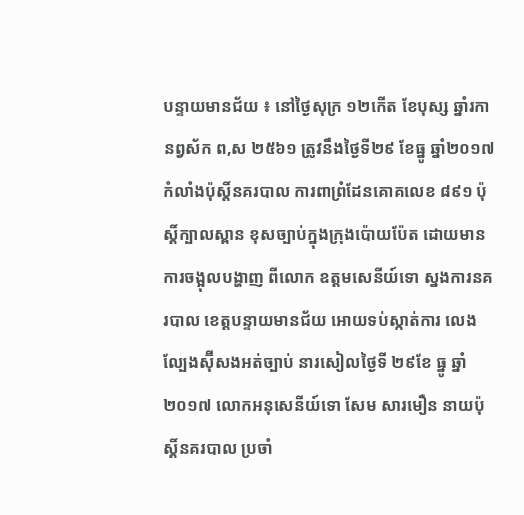បន្ទាយមានជ័យ ៖ នៅថ្ងៃសុក្រ ១២កើត ខែបុស្ស ឆ្នាំរកា នព្វស័ក ព,ស ២៥៦១ ត្រូវនឹងថ្ងៃទី២៩ ខែធ្នូ ឆ្នាំ២០១៧ កំលាំងប៉ុស្តិ៍នគរបាល ការពាព្រំដែនគោគលេខ ៨៩១ ប៉ុស្តិ៍ក្បាលស្ពាន ខុសច្បាប់ក្នុងក្រុងប៉ោយប៉ែត ដោយមានការចង្អុលបង្ហាញ ពីលោក ឧត្តមសេនីយ៍ទោ ស្នងការនគរបាល ខេត្តបន្ទាយមានជ័យ អោយទប់ស្កាត់ការ លេងល្បែងស៊ុីសងអត់ច្បាប់ នារសៀលថ្ងៃទី ២៩ខែ ធ្នូ ឆ្នាំ២០១៧ លោកអនុសេនីយ៍ទោ សែម សារមឿន នាយប៉ុស្តិ៍នគរបាល ប្រចាំ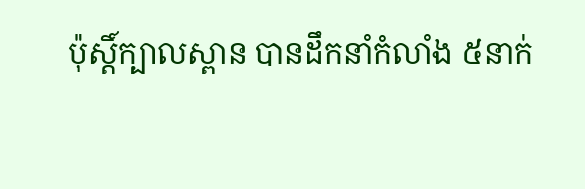ប៉ុស្តិ៍ក្បាលស្ពាន បានដឹកនាំកំលាំង ៥នាក់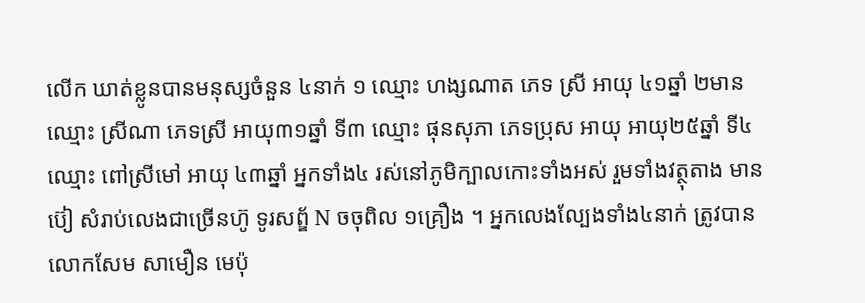លើក ឃាត់ខ្លូនបានមនុស្សចំនួន ៤នាក់ ១ ឈ្មោះ ហង្សណាត ភេទ ស្រី អាយុ ៤១ឆ្នាំ ២មាន ឈ្មោះ ស្រីណា ភេទស្រី អាយុ៣១ឆ្នាំ ទី៣ ឈ្មោះ ផុនសុភា ភេទប្រុស អាយុ អាយុ២៥ឆ្នាំ ទី៤ឈ្មោះ ពៅស្រីមៅ អាយុ ៤៣ឆ្នាំ អ្នកទាំង៤ រស់នៅភូមិក្បាលកោះទាំងអស់ រួមទាំងវត្ថុតាង មានប៊ៀ សំរាប់លេងជាច្រើនហ៊ូ ទូរសព្ឌ័ N ចចុពិល ១គ្រឿង ។ អ្នកលេងល្បែងទាំង៤នាក់ ត្រូវបាន លោកសែម សាមឿន មេប៉ុ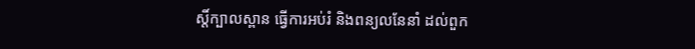ស្តិ៍ក្បាលស្ពាន ធ្វើការអប់រំ និងពន្យលនែនាំ ដល់ពួក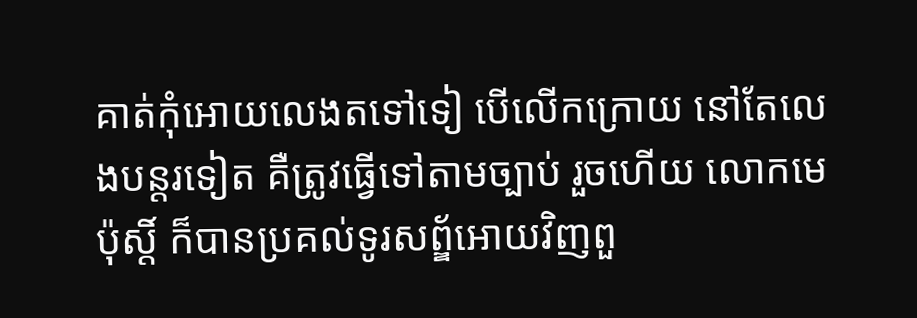គាត់កុំអោយលេងតទៅទៀ បើលើកក្រោយ នៅតែលេងបន្តរទៀត គឺត្រូវធ្វើទៅតាមច្បាប់ រួចហើយ លោកមេប៉ុស្តិ៍ ក៏បានប្រគល់ទូរសព្ឌ័អោយវិញពួ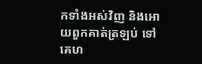កទាំងអស់វិញ និងអោយពួកគាត់ត្រឡប់ ទៅគេហ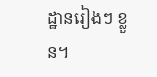ដ្ឋានរៀងៗ ខ្លួន។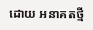ដោយ អនាគតថ្មី